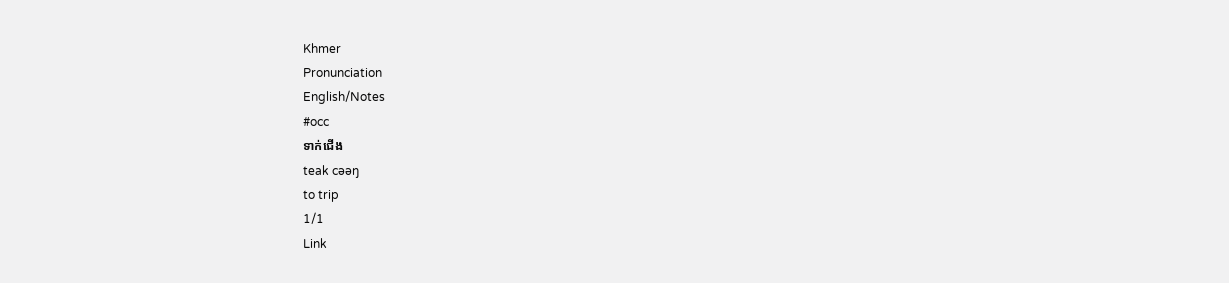Khmer
Pronunciation
English/Notes
#occ
ទាក់ជើង
teak cəəŋ
to trip
1/1
Link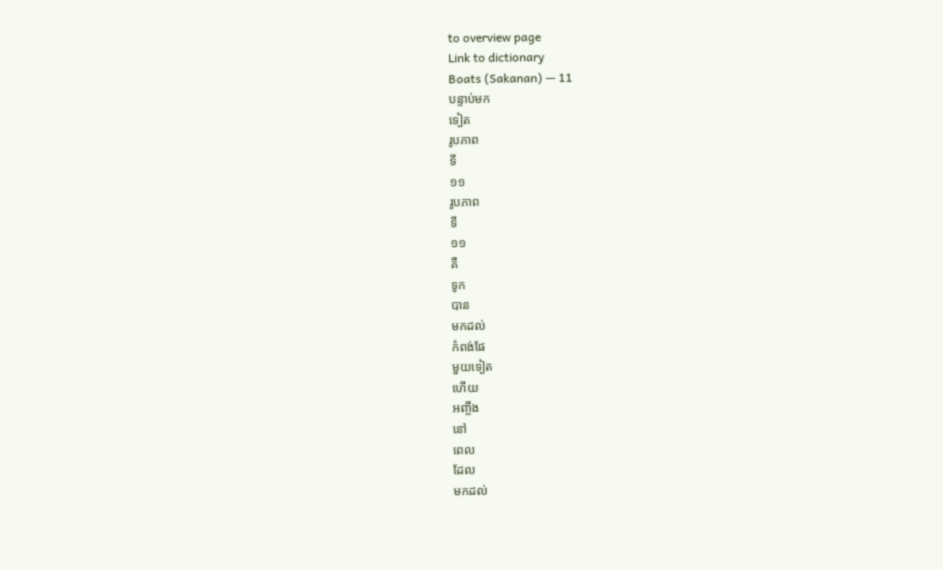to overview page
Link to dictionary
Boats (Sakanan) — 11
បន្ទាប់មក
ទៀត
រូបភាព
ទី
១១
រូបភាព
ទី
១១
គឺ
ទូក
បាន
មកដល់
កំពង់ផែ
មួយទៀត
ហើយ
អញ្ចឹង
នៅ
ពេល
ដែល
មកដល់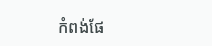កំពង់ផែ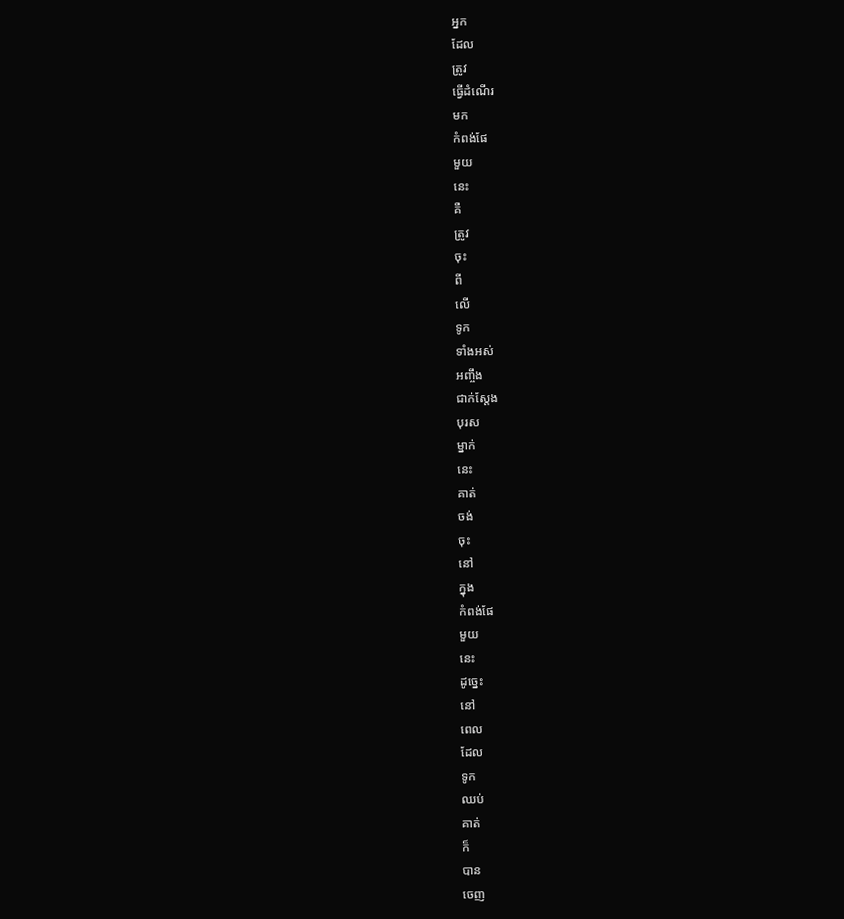អ្នក
ដែល
ត្រូវ
ធ្វើដំណើរ
មក
កំពង់ផែ
មួយ
នេះ
គឺ
ត្រូវ
ចុះ
ពី
លើ
ទូក
ទាំងអស់
អញ្ចឹង
ជាក់ស្ដែង
បុរស
ម្នាក់
នេះ
គាត់
ចង់
ចុះ
នៅ
ក្នុង
កំពង់ផែ
មួយ
នេះ
ដូច្នេះ
នៅ
ពេល
ដែល
ទូក
ឈប់
គាត់
ក៏
បាន
ចេញ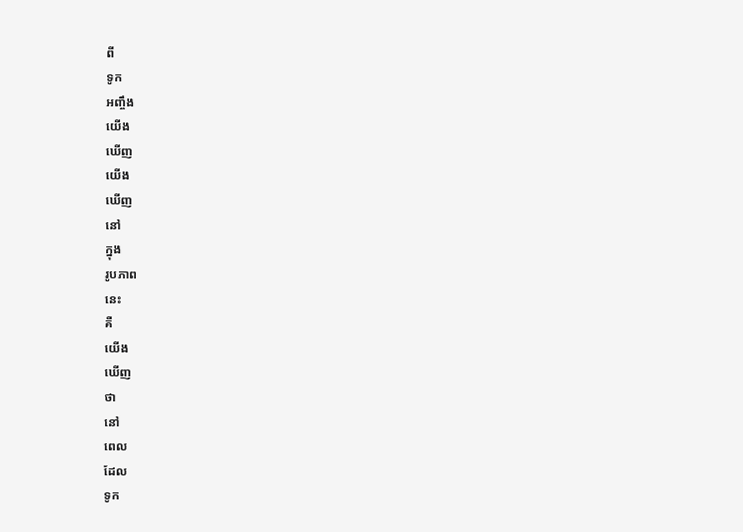ពី
ទូក
អញ្ចឹង
យើង
ឃើញ
យើង
ឃើញ
នៅ
ក្នុង
រូបភាព
នេះ
គឺ
យើង
ឃើញ
ថា
នៅ
ពេល
ដែល
ទូក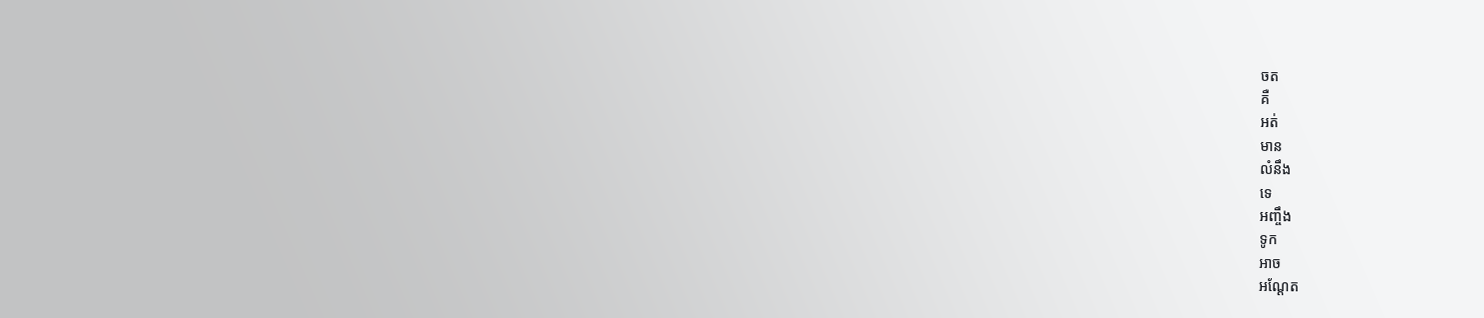ចត
គឺ
អត់
មាន
លំនឹង
ទេ
អញ្ចឹង
ទូក
អាច
អណ្ដែត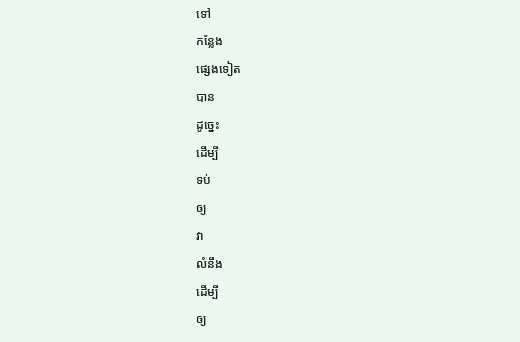ទៅ
កន្លែង
ផ្សេងទៀត
បាន
ដូច្នេះ
ដើម្បី
ទប់
ឲ្យ
វា
លំនឹង
ដើម្បី
ឲ្យ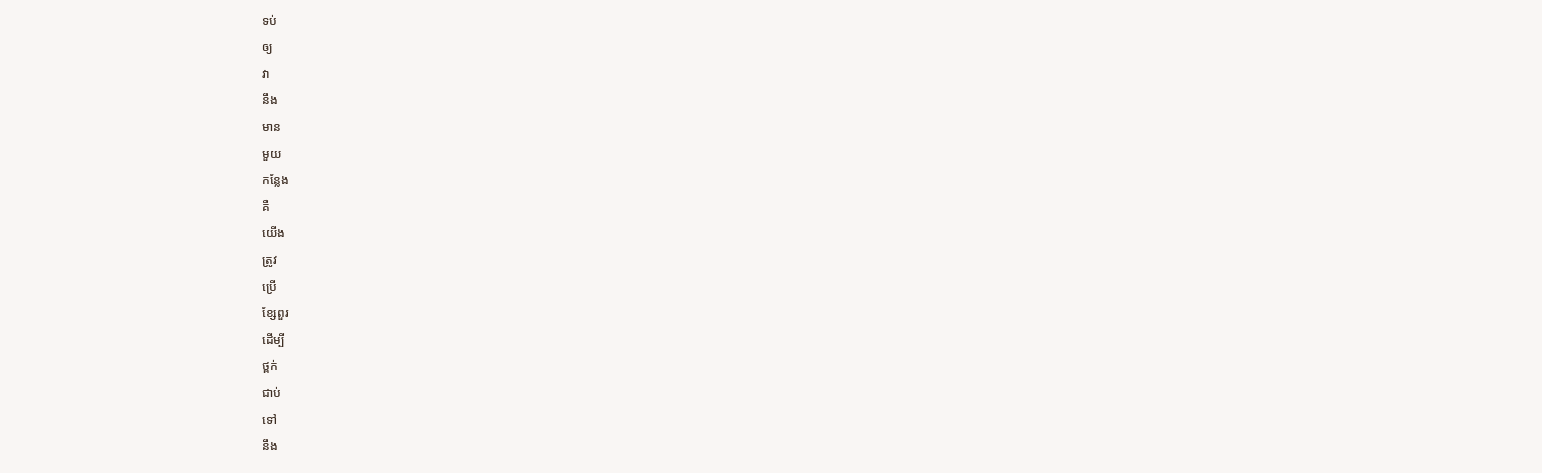ទប់
ឲ្យ
វា
នឹង
មាន
មួយ
កន្លែង
គឺ
យើង
ត្រូវ
ប្រើ
ខ្សែពួរ
ដើម្បី
ថ្ពក់
ជាប់
ទៅ
នឹង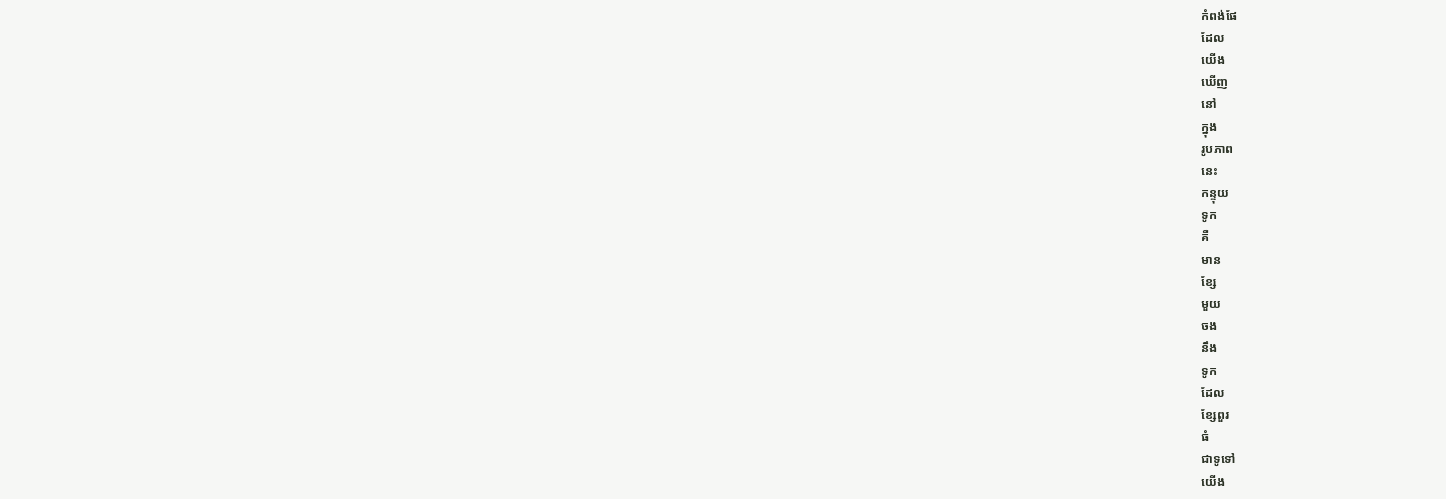កំពង់ផែ
ដែល
យើង
ឃើញ
នៅ
ក្នុង
រូបភាព
នេះ
កន្ទុយ
ទូក
គឺ
មាន
ខ្សែ
មួយ
ចង
នឹង
ទូក
ដែល
ខ្សែពួរ
ធំ
ជាទូទៅ
យើង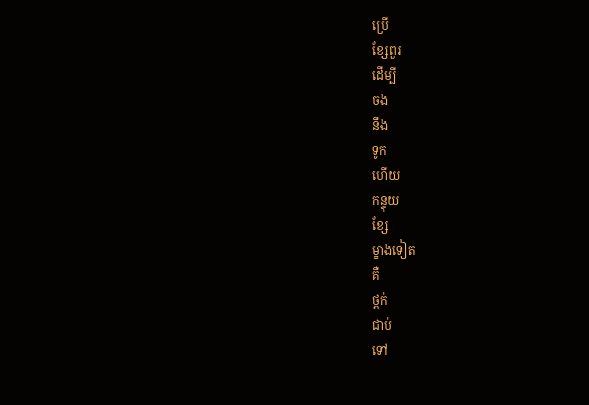ប្រើ
ខ្សែពួរ
ដើម្បី
ចង
នឹង
ទូក
ហើយ
កន្ទុយ
ខ្សែ
ម្ខាងទៀត
គឺ
ថ្ពក់
ជាប់
ទៅ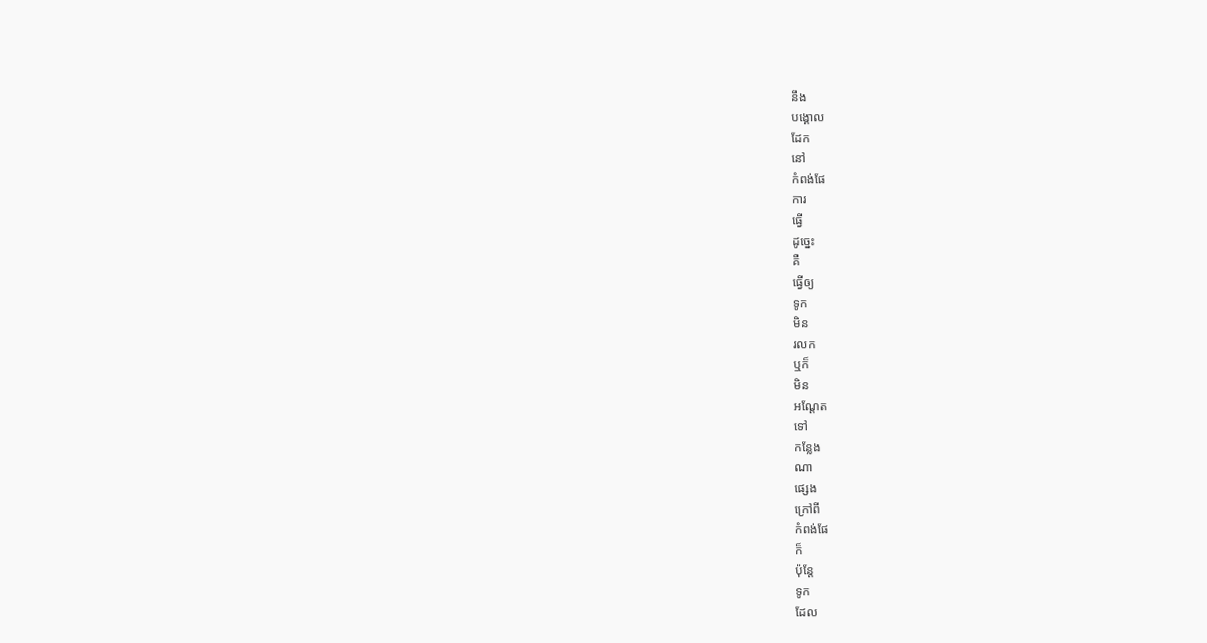នឹង
បង្គោល
ដែក
នៅ
កំពង់ផែ
ការ
ធ្វើ
ដូច្នេះ
គឺ
ធ្វើឲ្យ
ទូក
មិន
រលក
ឬក៏
មិន
អណ្ដែត
ទៅ
កន្លែង
ណា
ផ្សេង
ក្រៅពី
កំពង់ផែ
ក៏
ប៉ុន្តែ
ទូក
ដែល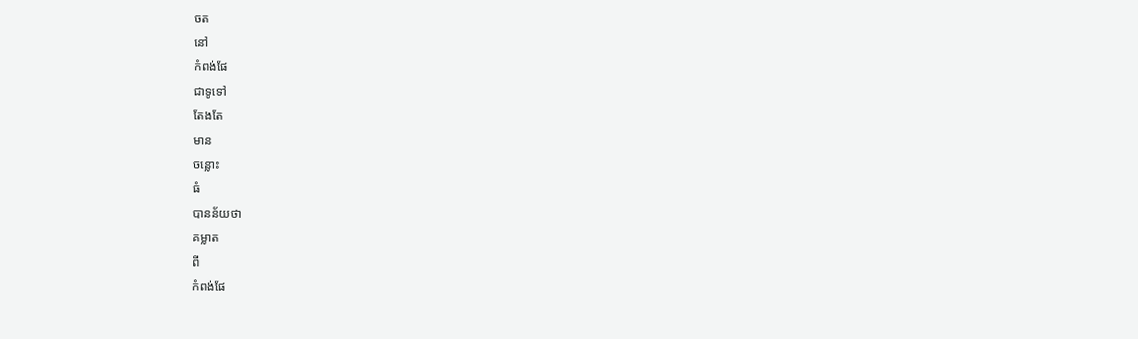ចត
នៅ
កំពង់ផែ
ជាទូទៅ
តែងតែ
មាន
ចន្លោះ
ធំ
បានន័យថា
គម្លាត
ពី
កំពង់ផែ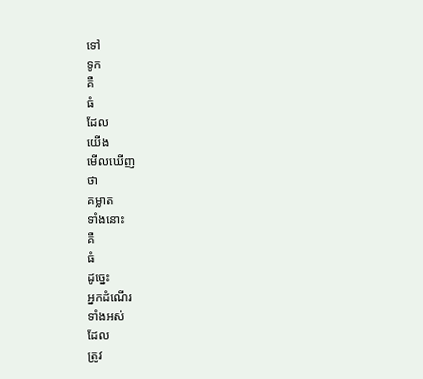ទៅ
ទូក
គឺ
ធំ
ដែល
យើង
មើលឃើញ
ថា
គម្លាត
ទាំងនោះ
គឺ
ធំ
ដូច្នេះ
អ្នកដំណើរ
ទាំងអស់
ដែល
ត្រូវ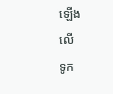ឡើង
លើ
ទូក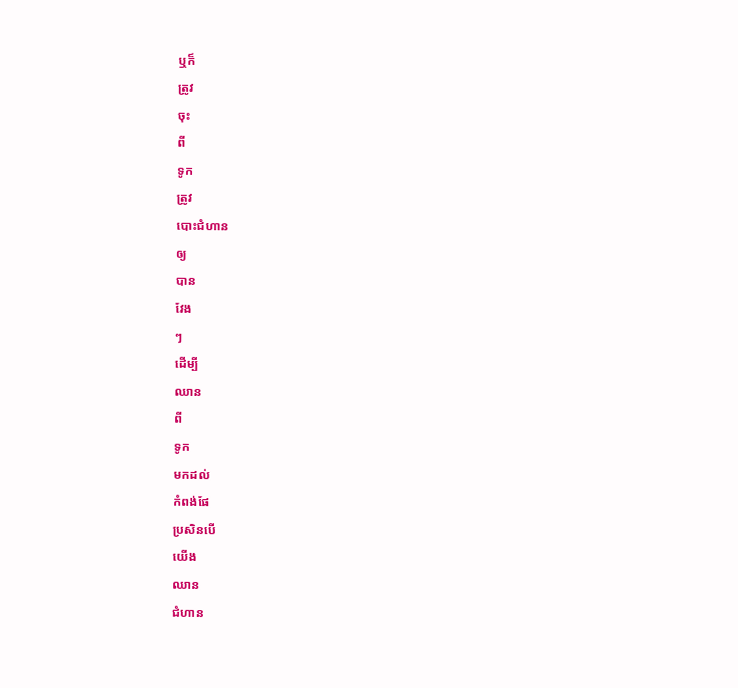ឬក៏
ត្រូវ
ចុះ
ពី
ទូក
ត្រូវ
បោះជំហាន
ឲ្យ
បាន
វែង
ៗ
ដើម្បី
ឈាន
ពី
ទូក
មកដល់
កំពង់ផែ
ប្រសិនបើ
យើង
ឈាន
ជំហាន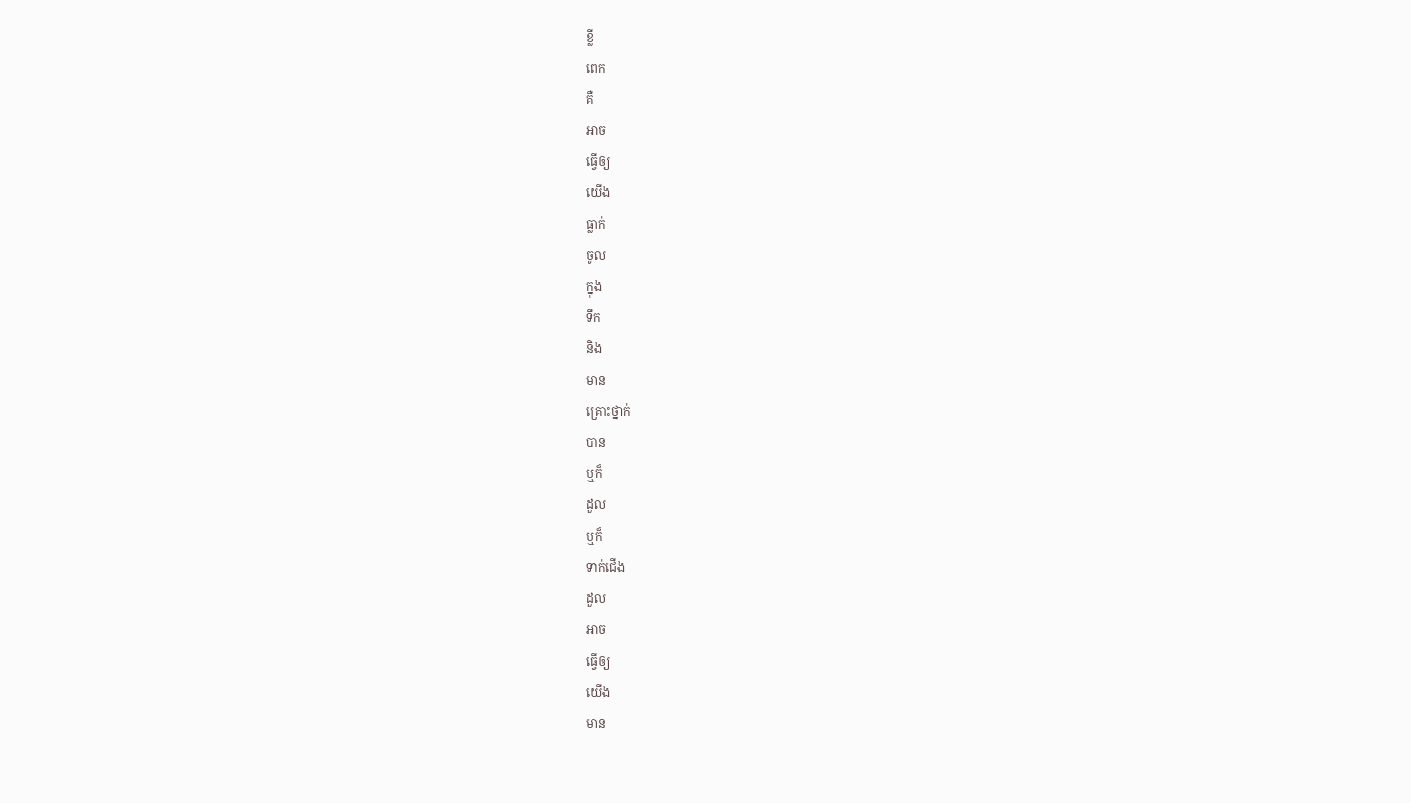ខ្លី
ពេក
គឺ
អាច
ធ្វើឲ្យ
យើង
ធ្លាក់
ចូល
ក្នុង
ទឹក
និង
មាន
គ្រោះថ្នាក់
បាន
ឬក៏
ដួល
ឬក៏
ទាក់ជើង
ដួល
អាច
ធ្វើឲ្យ
យើង
មាន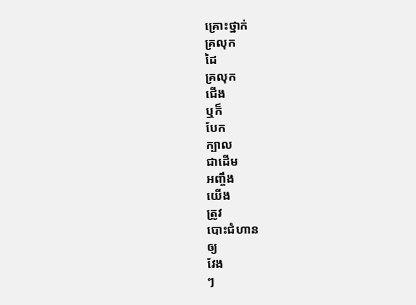គ្រោះថ្នាក់
គ្រលុក
ដៃ
គ្រលុក
ជើង
ឬក៏
បែក
ក្បាល
ជាដើម
អញ្ចឹង
យើង
ត្រូវ
បោះជំហាន
ឲ្យ
វែង
ៗ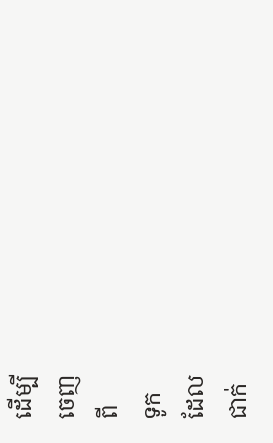ដើម្បី
ចេញ
ពី
ទូក
ដែល
ជាក់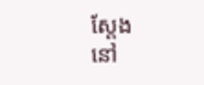ស្ដែង
នៅ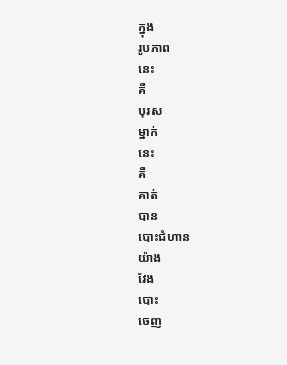ក្នុង
រូបភាព
នេះ
គឺ
បុរស
ម្នាក់
នេះ
គឺ
គាត់
បាន
បោះជំហាន
យ៉ាង
វែង
បោះ
ចេញ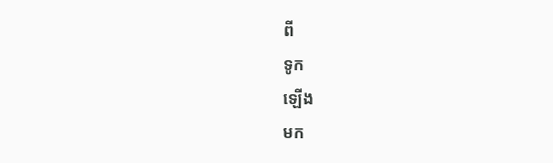ពី
ទូក
ឡើង
មក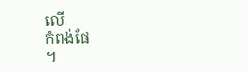លើ
កំពង់ផែ
។